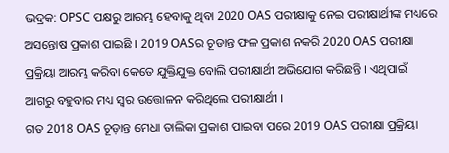ଭଦ୍ରକ: OPSC ପକ୍ଷରୁ ଆରମ୍ଭ ହେବାକୁ ଥିବା 2020 OAS ପରୀକ୍ଷାକୁ ନେଇ ପରୀକ୍ଷାର୍ଥୀଙ୍କ ମଧ୍ୟରେ ଅସନ୍ତୋଷ ପ୍ରକାଶ ପାଇଛି । 2019 OASର ଚୂଡାନ୍ତ ଫଳ ପ୍ରକାଶ ନକରି 2020 OAS ପରୀକ୍ଷା ପ୍ରକ୍ରିୟା ଆରମ୍ଭ କରିବା କେତେ ଯୁକ୍ତିଯୁକ୍ତ ବୋଲି ପରୀକ୍ଷାର୍ଥୀ ଅଭିଯୋଗ କରିଛନ୍ତି । ଏଥିପାଇଁ ଆଗରୁ ବହୁବାର ମଧ୍ୟ ସ୍ବର ଉତ୍ତୋଳନ କରିଥିଲେ ପରୀକ୍ଷାର୍ଥୀ ।
ଗତ 2018 OAS ଚୂଡ଼ାନ୍ତ ମେଧା ତାଲିକା ପ୍ରକାଶ ପାଇବା ପରେ 2019 OAS ପରୀକ୍ଷା ପ୍ରକ୍ରିୟା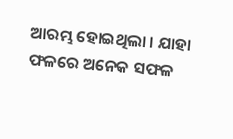ଆରମ୍ଭ ହୋଇଥିଲା । ଯାହା ଫଳରେ ଅନେକ ସଫଳ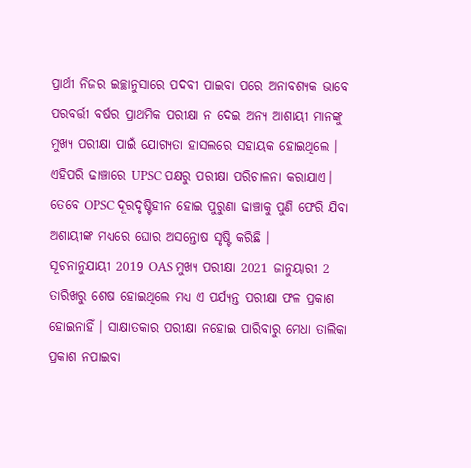ପ୍ରାର୍ଥୀ ନିଜର ଇଚ୍ଛାନୁସାରେ ପଦବୀ ପାଇବା ପରେ ଅନାବଶ୍ୟକ ଭାବେ ପରବର୍ତ୍ତୀ ବର୍ଷର ପ୍ରାଥମିକ ପରୀକ୍ଷା ନ ଦେଇ ଅନ୍ୟ ଆଶାୟୀ ମାନଙ୍କୁ ମୁଖ୍ୟ ପରୀକ୍ଷା ପାଇଁ ଯୋଗ୍ୟତା ହାସଲରେ ସହାୟକ ହୋଇଥିଲେ । ଏହିପରି ଢାଞ୍ଚାରେ UPSC ପକ୍ଷରୁ ପରୀକ୍ଷା ପରିଚାଳନା କରାଯାଏ। ତେବେ OPSC ଦୂରଦୃଷ୍ଟିହୀନ ହୋଇ ପୁରୁଣା ଢାଞ୍ଚାକୁ ପୁଣି ଫେରି ଯିବା ଅଶାୟୀଙ୍କ ମଧ୍ୟରେ ଘୋର ଅସନ୍ତୋଷ ସୃଷ୍ଟି କରିଛି ।
ସୂଚନାନୁଯାୟୀ 2019 OAS ମୁଖ୍ୟ ପରୀକ୍ଷା 2021 ଜାନୁୟାରୀ 2 ତାରିଖରୁ ଶେଷ ହୋଇଥିଲେ ମଧ୍ୟ ଏ ପର୍ଯ୍ୟନ୍ତ ପରୀକ୍ଷା ଫଳ ପ୍ରକାଶ ହୋଇନାହିଁ । ସାକ୍ଷାତକାର ପରୀକ୍ଷା ନହୋଇ ପାରିବାରୁ ମେଧା ତାଲିକା ପ୍ରକାଶ ନପାଇବା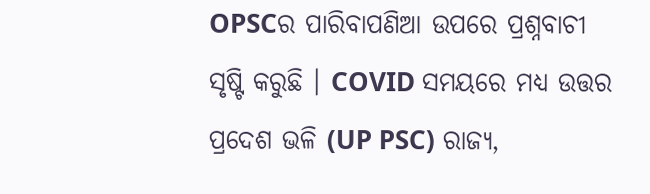OPSCର ପାରିବାପଣିଆ ଉପରେ ପ୍ରଶ୍ନବାଚୀ ସୃଷ୍ଟି କରୁଛି । COVID ସମୟରେ ମଧ୍ୟ ଉତ୍ତର ପ୍ରଦେଶ ଭଳି (UP PSC) ରାଜ୍ୟ,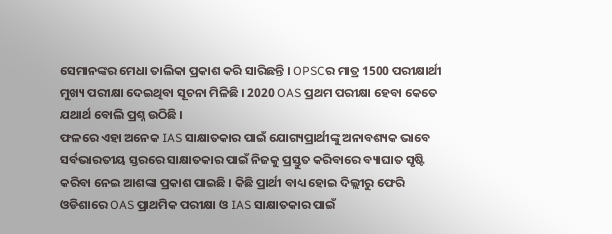ସେମାନଙ୍କର ମେଧା ତାଲିକା ପ୍ରକାଶ କରି ସାରିଛନ୍ତି । OPSCର ମାତ୍ର 1500 ପରୀକ୍ଷାର୍ଥୀ ମୁଖ୍ୟ ପରୀକ୍ଷା ଦେଇଥିବା ସୂଚନା ମିଳିଛି । 2020 OAS ପ୍ରଥମ ପରୀକ୍ଷା ହେବା କେତେ ଯଥାର୍ଥ ବୋଲି ପ୍ରଶ୍ନ ଉଠିଛି ।
ଫଳରେ ଏହା ଅନେକ IAS ସାକ୍ଷାତକାର ପାଇଁ ଯୋଗ୍ୟପ୍ରାର୍ଥୀଙ୍କୁ ଅନାବଶ୍ୟକ ଭାବେ ସର୍ବଭାରତୀୟ ସ୍ତରରେ ସାକ୍ଷାତକାର ପାଇଁ ନିଜକୁ ପ୍ରସ୍ତୁତ କରିବାରେ ବ୍ୟାଘାତ ସୃଷ୍ଟି କରିବା ନେଇ ଆଶଙ୍କା ପ୍ରକାଶ ପାଇଛି । କିଛି ପ୍ରାର୍ଥୀ ବାଧ୍ୟ ହୋଇ ଦିଲ୍ଲୀରୁ ଫେରି ଓଡିଶାରେ OAS ପ୍ରାଥମିକ ପରୀକ୍ଷା ଓ IAS ସାକ୍ଷାତକାର ପାଇଁ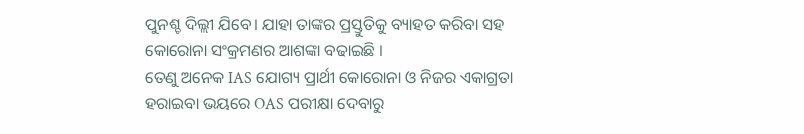ପୁନଶ୍ଚ ଦିଲ୍ଲୀ ଯିବେ। ଯାହା ତାଙ୍କର ପ୍ରସ୍ତୁତିକୁ ବ୍ୟାହତ କରିବା ସହ କୋରୋନା ସଂକ୍ରମଣର ଆଶଙ୍କା ବଢାଇଛି ।
ତେଣୁ ଅନେକ IAS ଯୋଗ୍ୟ ପ୍ରାର୍ଥୀ କୋରୋନା ଓ ନିଜର ଏକାଗ୍ରତା ହରାଇବା ଭୟରେ OAS ପରୀକ୍ଷା ଦେବାରୁ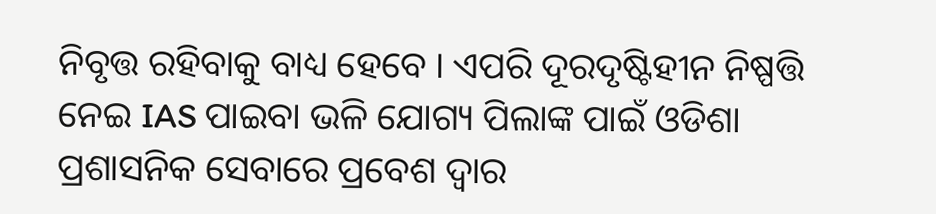ନିବୃତ୍ତ ରହିବାକୁ ବାଧ୍ୟ ହେବେ । ଏପରି ଦୂରଦୃଷ୍ଟିହୀନ ନିଷ୍ପତ୍ତି ନେଇ IAS ପାଇବା ଭଳି ଯୋଗ୍ୟ ପିଲାଙ୍କ ପାଇଁ ଓଡିଶା ପ୍ରଶାସନିକ ସେବାରେ ପ୍ରବେଶ ଦ୍ବାର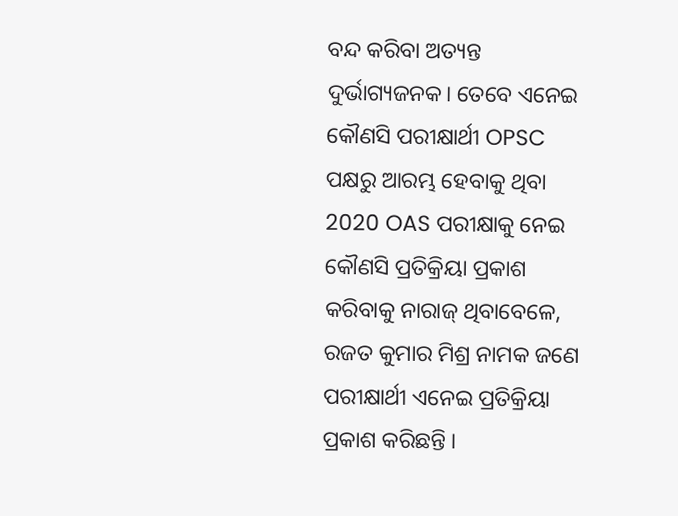ବନ୍ଦ କରିବା ଅତ୍ୟନ୍ତ ଦୁର୍ଭାଗ୍ୟଜନକ। ତେବେ ଏନେଇ କୌଣସି ପରୀକ୍ଷାର୍ଥୀ OPSC ପକ୍ଷରୁ ଆରମ୍ଭ ହେବାକୁ ଥିବା 2020 OAS ପରୀକ୍ଷାକୁ ନେଇ କୌଣସି ପ୍ରତିକ୍ରିୟା ପ୍ରକାଶ କରିବାକୁ ନାରାଜ୍ ଥିବାବେଳେ, ରଜତ କୁମାର ମିଶ୍ର ନାମକ ଜଣେ ପରୀକ୍ଷାର୍ଥୀ ଏନେଇ ପ୍ରତିକ୍ରିୟା ପ୍ରକାଶ କରିଛନ୍ତି ।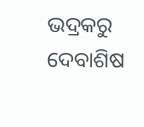ଭଦ୍ରକରୁ ଦେବାଶିଷ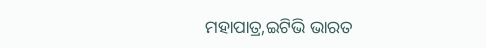ମହାପାତ୍ର,ଇଟିଭି ଭାରତ